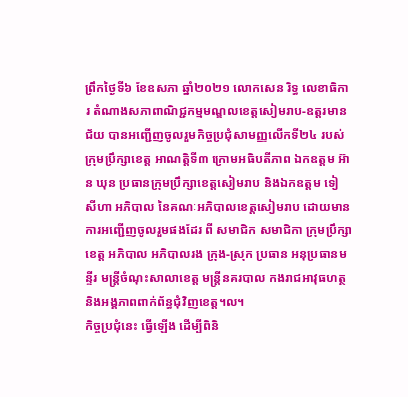ព្រឹកថ្ងៃទី៦ ខែឧសភា ឆ្នាំ២០២១ លោកសេន រិទ្ធ លេខាធិការ តំណាងសភាពាណិជ្ជកម្មមណ្ឌលខេត្តសៀមរាប-ឧត្តរមានជ័យ បានអញ្ជើញចូលរួមកិច្ចប្រជុំសាមញ្ញលើកទី២៤ របស់ក្រុមប្រឹក្សាខេត្ត អាណត្តិទី៣ ក្រោមអធិបតីភាព ឯកឧត្តម អ៊ាន ឃុន ប្រធានក្រុមប្រឹក្សាខេត្តសៀមរាប និងឯកឧត្តម ទៀ សីហា អភិបាល នៃគណៈអភិបាលខេត្តសៀមរាប ដោយមានការអញ្ជើញចូលរួមផងដែរ ពី សមាជិក សមាជិកា ក្រុមប្រឹក្សាខេត្ត អភិបាល អភិបាលរង ក្រុង-ស្រុក ប្រធាន អនុប្រធានមន្ទីរ មន្រ្តីចំណុះសាលាខេត្ត មន្រ្តីនគរបាល កងរាជអាវុធហត្ថ និងអង្គភាពពាក់ព័ន្ធជុំវិញខេត្ត។ល។
កិច្ចប្រជុំនេះ ធ្វើឡើង ដើម្បីពិនិ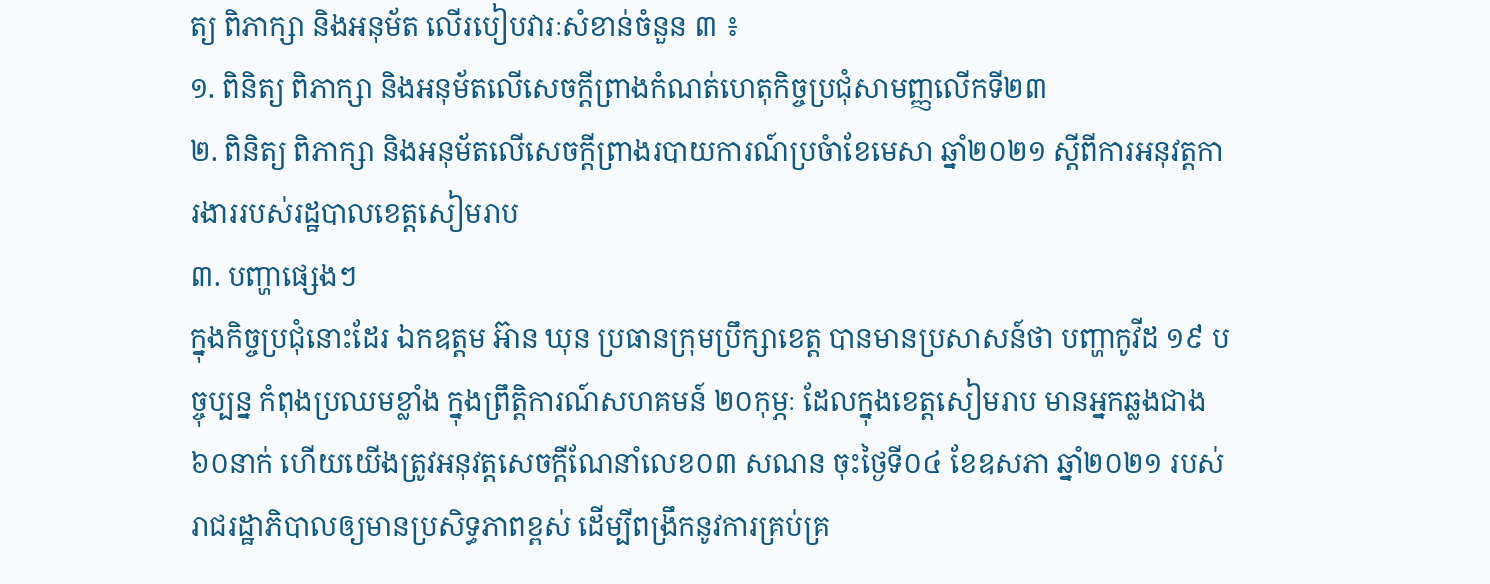ត្យ ពិភាក្សា និងអនុម័ត លើរបៀបវារៈសំខាន់ចំនួន ៣ ៖
១. ពិនិត្យ ពិភាក្សា និងអនុម័តលើសេចក្តីព្រាងកំណត់ហេតុកិច្ចប្រជុំសាមញ្ញលើកទី២៣
២. ពិនិត្យ ពិភាក្សា និងអនុម័តលើសេចក្តីព្រាងរបាយការណ៍ប្រចំាខែមេសា ឆ្នាំ២០២១ ស្តីពីការអនុវត្តការងាររបស់រដ្ឋបាលខេត្តសៀមរាប
៣. បញ្ហាផ្សេងៗ
ក្នុងកិច្ចប្រជុំនោះដែរ ឯកឧត្តម អ៊ាន ឃុន ប្រធានក្រុមប្រឹក្សាខេត្ត បានមានប្រសាសន៍ថា បញ្ហាកូវីដ ១៩ បច្ចុប្បន្ន កំពុងប្រឈមខ្លាំង ក្នុងព្រឹត្តិការណ៍សហគមន៍ ២០កុម្ភៈ ដែលក្នុងខេត្តសៀមរាប មានអ្នកឆ្លងជាង ៦០នាក់ ហើយយើងត្រូវអនុវត្តសេចក្តីណែនាំលេខ០៣ សណន ចុះថ្ងៃទី០៤ ខែឧសភា ឆ្នាំ២០២១ របស់រាជរដ្ឋាភិបាលឲ្យមានប្រសិទ្ធភាពខ្ពស់ ដើម្បីពង្រឹកនូវការគ្រប់គ្រ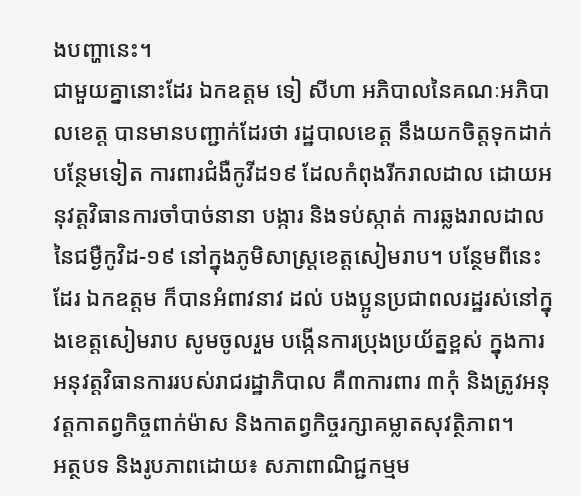ងបញ្ហានេះ។
ជាមួយគ្នានោះដែរ ឯកឧត្តម ទៀ សីហា អភិបាលនៃគណៈអភិបាលខេត្ត បានមានបញ្ជាក់ដែរថា រដ្ឋបាលខេត្ត នឹងយកចិត្តទុកដាក់បន្ថែមទៀត ការពារជំងឺកូវីដ១៩ ដែលកំពុងរីករាលដាល ដោយអនុវត្តវិធានការចាំបាច់នានា បង្ការ និងទប់ស្កាត់ ការឆ្លងរាលដាលនៃជម្ងឺកូវិដ-១៩ នៅក្នុងភូមិសាស្រ្តខេត្តសៀមរាប។ បន្ថែមពីនេះដែរ ឯកឧត្តម ក៏បានអំពាវនាវ ដល់ បងប្អូនប្រជាពលរដ្ឋរស់នៅក្នុងខេត្តសៀមរាប សូមចូលរួម បង្កើនការប្រុងប្រយ័ត្នខ្ពស់ ក្នុងការអនុវត្តវិធានការរបស់រាជរដ្ឋាភិបាល គឺ៣ការពារ ៣កុំ និងត្រូវអនុវត្តកាតព្វកិច្ចពាក់ម៉ាស និងកាតព្វកិច្ចរក្សាគម្លាតសុវត្ថិភាព។
អត្ថបទ និងរូបភាពដោយ៖ សភាពាណិជ្ជកម្មម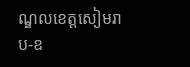ណ្ឌលខេត្តសៀមរាប-ឧ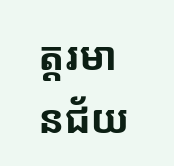ត្តរមានជ័យ